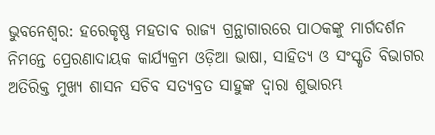ଭୁବନେଶ୍ବର: ହରେକୃଷ୍ଣ ମହତାବ ରାଜ୍ୟ ଗ୍ରନ୍ଥାଗାରରେ ପାଠକଙ୍କୁ ମାର୍ଗଦର୍ଶନ ନିମନ୍ତେ ପ୍ରେରଣାଦାୟକ କାର୍ଯ୍ୟକ୍ରମ ଓଡ଼ିଆ ଭାଷା, ସାହିତ୍ୟ ଓ ସଂସ୍କୃତି ବିଭାଗର ଅତିରିକ୍ତ ମୁଖ୍ୟ ଶାସନ ସଚିବ ସତ୍ୟବ୍ରତ ସାହୁଙ୍କ ଦ୍ୱାରା ଶୁଭାରମ୍ଭ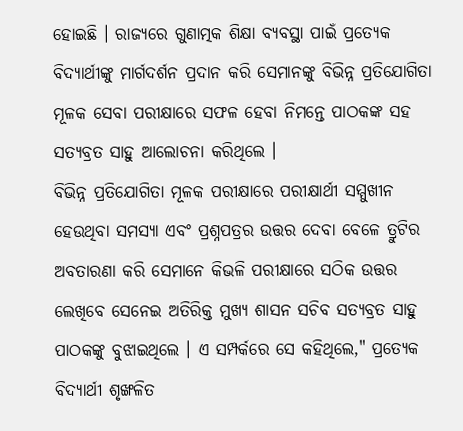ହୋଇଛି । ରାଜ୍ୟରେ ଗୁଣାତ୍ମକ ଶିକ୍ଷା ବ୍ୟବସ୍ଥା ପାଇଁ ପ୍ରତ୍ୟେକ ବିଦ୍ୟାର୍ଥୀଙ୍କୁ ମାର୍ଗଦର୍ଶନ ପ୍ରଦାନ କରି ସେମାନଙ୍କୁ ବିଭିନ୍ନ ପ୍ରତିଯୋଗିତା ମୂଳକ ସେବା ପରୀକ୍ଷାରେ ସଫଳ ହେବା ନିମନ୍ତେ ପାଠକଙ୍କ ସହ ସତ୍ୟବ୍ରତ ସାହୁ ଆଲୋଚନା କରିଥିଲେ ।
ବିଭିନ୍ନ ପ୍ରତିଯୋଗିତା ମୂଳକ ପରୀକ୍ଷାରେ ପରୀକ୍ଷାର୍ଥୀ ସମ୍ମୁଖୀନ ହେଉଥିବା ସମସ୍ୟା ଏବଂ ପ୍ରଶ୍ନପତ୍ରର ଉତ୍ତର ଦେବା ବେଳେ ତ୍ରୁଟିର ଅବତାରଣା କରି ସେମାନେ କିଭଳି ପରୀକ୍ଷାରେ ସଠିକ ଉତ୍ତର ଲେଖିବେ ସେନେଇ ଅତିରିକ୍ତ ମୁଖ୍ୟ ଶାସନ ସଚିବ ସତ୍ୟବ୍ରତ ସାହୁ ପାଠକଙ୍କୁ ବୁଝାଇଥିଲେ । ଏ ସମ୍ପର୍କରେ ସେ କହିଥିଲେ," ପ୍ରତ୍ୟେକ ବିଦ୍ୟାର୍ଥୀ ଶୃଙ୍ଖଳିତ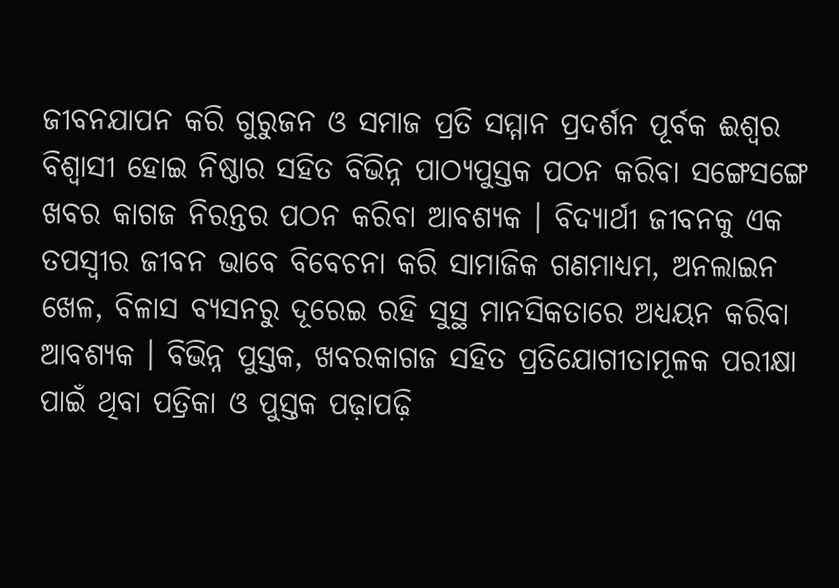ଜୀବନଯାପନ କରି ଗୁରୁଜନ ଓ ସମାଜ ପ୍ରତି ସମ୍ମାନ ପ୍ରଦର୍ଶନ ପୂର୍ବକ ଈଶ୍ୱର ବିଶ୍ୱାସୀ ହୋଇ ନିଷ୍ଠାର ସହିତ ବିଭିନ୍ନ ପାଠ୍ୟପୁସ୍ତକ ପଠନ କରିବା ସଙ୍ଗେସଙ୍ଗେ ଖବର କାଗଜ ନିରନ୍ତର ପଠନ କରିବା ଆବଶ୍ୟକ । ବିଦ୍ୟାର୍ଥୀ ଜୀବନକୁ ଏକ ତପସ୍ୱୀର ଜୀବନ ଭାବେ ବିବେଚନା କରି ସାମାଜିକ ଗଣମାଧ୍ୟମ, ଅନଲାଇନ ଖେଳ, ବିଳାସ ବ୍ୟସନରୁ ଦୂରେଇ ରହି ସୁସ୍ଥ ମାନସିକତାରେ ଅଧ୍ୟୟନ କରିବା ଆବଶ୍ୟକ । ବିଭିନ୍ନ ପୁସ୍ତକ, ଖବରକାଗଜ ସହିତ ପ୍ରତିଯୋଗୀତାମୂଳକ ପରୀକ୍ଷା ପାଇଁ ଥିବା ପତ୍ରିକା ଓ ପୁସ୍ତକ ପଢ଼ାପଢ଼ି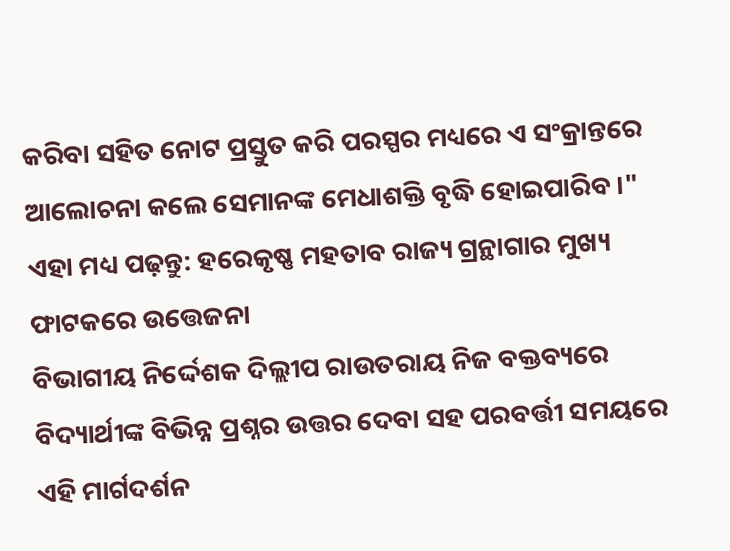କରିବା ସହିତ ନୋଟ ପ୍ରସ୍ତୁତ କରି ପରସ୍ପର ମଧ୍ୟରେ ଏ ସଂକ୍ରାନ୍ତରେ ଆଲୋଚନା କଲେ ସେମାନଙ୍କ ମେଧାଶକ୍ତି ବୃଦ୍ଧି ହୋଇପାରିବ ।"
ଏହା ମଧ୍ୟ ପଢ଼ନ୍ତୁ: ହରେକୃଷ୍ଣ ମହତାବ ରାଜ୍ୟ ଗ୍ରନ୍ଥାଗାର ମୁଖ୍ୟ ଫାଟକରେ ଉତ୍ତେଜନା
ବିଭାଗୀୟ ନିର୍ଦ୍ଦେଶକ ଦିଲ୍ଲୀପ ରାଉତରାୟ ନିଜ ବକ୍ତବ୍ୟରେ ବିଦ୍ୟାର୍ଥୀଙ୍କ ବିଭିନ୍ନ ପ୍ରଶ୍ନର ଉତ୍ତର ଦେବା ସହ ପରବର୍ତ୍ତୀ ସମୟରେ ଏହି ମାର୍ଗଦର୍ଶନ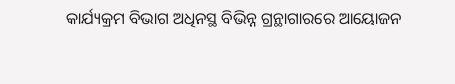କାର୍ଯ୍ୟକ୍ରମ ବିଭାଗ ଅଧିନସ୍ଥ ବିଭିନ୍ନ ଗ୍ରନ୍ଥାଗାରରେ ଆୟୋଜନ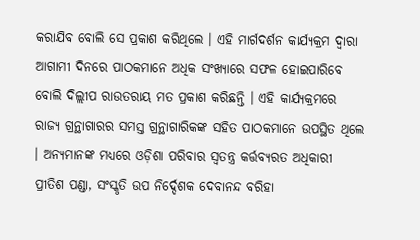କରାଯିବ ବୋଲି ସେ ପ୍ରକାଶ କରିଥିଲେ । ଏହି ମାର୍ଗଦର୍ଶନ କାର୍ଯ୍ୟକ୍ରମ ଦ୍ୱାରା ଆଗାମୀ ଦିନରେ ପାଠକମାନେ ଅଧିକ ସଂଖ୍ୟାରେ ସଫଳ ହୋଇପାରିବେ ବୋଲି ଦିଲ୍ଲୀପ ରାଉତରାୟ ମତ ପ୍ରକାଶ କରିଛନ୍ତି । ଏହି କାର୍ଯ୍ୟକ୍ରମରେ ରାଜ୍ୟ ଗ୍ରନ୍ଥାଗାରର ସମସ୍ତ ଗ୍ରନ୍ଥାଗାରିକଙ୍କ ସହିତ ପାଠକମାନେ ଉପସ୍ଥିତ ଥିଲେ । ଅନ୍ୟମାନଙ୍କ ମଧ୍ୟରେ ଓଡ଼ିଶା ପରିବାର ସ୍ୱତନ୍ତ୍ର କର୍ତ୍ତବ୍ୟରତ ଅଧିକାରୀ ପ୍ରୀତିଶ ପଣ୍ଡା, ସଂସ୍କୃତି ଉପ ନିର୍ଦ୍ଦେଶକ ଦେବାନନ୍ଦ ବରିହା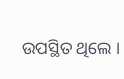ଉପସ୍ଥିତ ଥିଲେ ।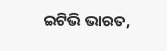ଇଟିଭି ଭାରତ,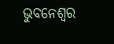ଭୁବନେଶ୍ବର